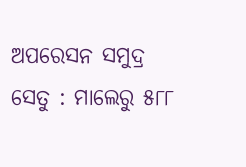ଅପରେସନ ସମୁଦ୍ର ସେତୁ : ମାଲେରୁ ୫୮୮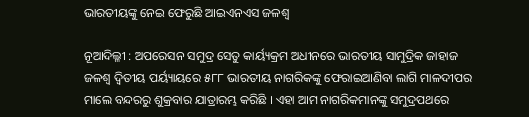ଭାରତୀୟଙ୍କୁ ନେଇ ଫେରୁଛି ଆଇଏନଏସ ଜଳଶ୍ଵ

ନୂଆଦିଲ୍ଳୀ : ଅପରେସନ ସମୁଦ୍ର ସେତୁ କାର୍ୟ୍ୟକ୍ରମ ଅଧୀନରେ ଭାରତୀୟ ସାମୁଦ୍ରିକ ଜାହାଜ ଜଳଶ୍ଵ ଦ୍ଵିତୀୟ ପର୍ୟ୍ୟାୟରେ ୫୮୮ ଭାରତୀୟ ନାଗରିକଙ୍କୁ ଫେରାଇଆଣିବା ଲାଗି ମାଳଦୀପର ମାଲେ ବନ୍ଦରରୁ ଶୁକ୍ରବାର ଯାତ୍ରାରମ୍ଭ କରିଛି । ଏହା ଆମ ନାଗରିକମାନଙ୍କୁ ସମୁଦ୍ରପଥରେ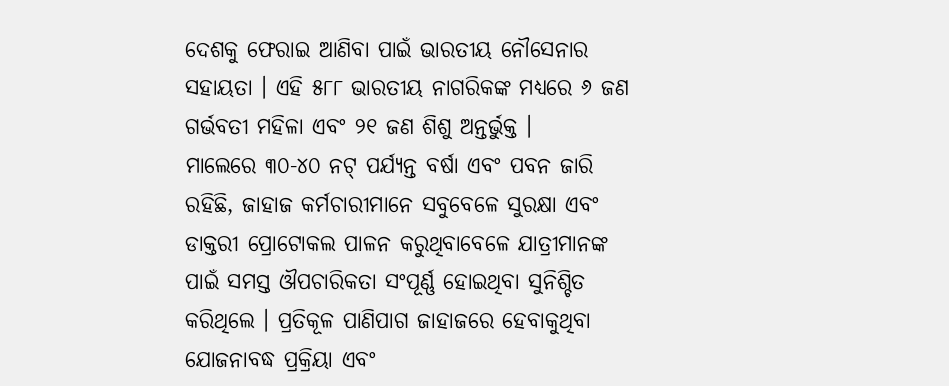ଦେଶକୁ ଫେରାଇ ଆଣିବା ପାଇଁ ଭାରତୀୟ ନୌସେନାର ସହାୟତା । ଏହି ୫୮୮ ଭାରତୀୟ ନାଗରିକଙ୍କ ମଧ୍ୟରେ ୬ ଜଣ ଗର୍ଭବତୀ ମହିଳା ଏବଂ ୨୧ ଜଣ ଶିଶୁ ଅନ୍ତର୍ଭୁକ୍ତ ।
ମାଲେରେ ୩୦-୪୦ ନଟ୍ ପର୍ଯ୍ୟନ୍ତ ବର୍ଷା ଏବଂ ପବନ ଜାରି ରହିଛି, ଜାହାଜ କର୍ମଚାରୀମାନେ ସବୁବେଳେ ସୁରକ୍ଷା ଏବଂ ଡାକ୍ତରୀ ପ୍ରୋଟୋକଲ ପାଳନ କରୁଥିବାବେଳେ ଯାତ୍ରୀମାନଙ୍କ ପାଇଁ ସମସ୍ତ ଔପଚାରିକତା ସଂପୂର୍ଣ୍ଣ ହୋଇଥିବା ସୁନିଶ୍ଚିତ କରିଥିଲେ । ପ୍ରତିକୂଳ ପାଣିପାଗ ଜାହାଜରେ ହେବାକୁଥିବା ଯୋଜନାବଦ୍ଧ ପ୍ରକ୍ରିୟା ଏବଂ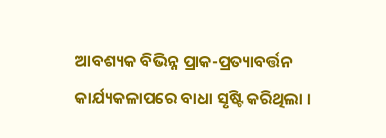ଆବଶ୍ୟକ ବିଭିନ୍ନ ପ୍ରାକ-ପ୍ରତ୍ୟାବର୍ତ୍ତନ କାର୍ଯ୍ୟକଳାପରେ ବାଧା ସୃଷ୍ଟି କରିଥିଲା ।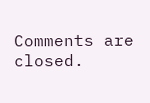Comments are closed.